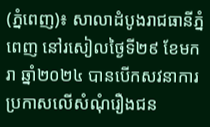(ភ្នំពេញ)៖ សាលាដំបូងរាជធានីភ្នំពេញ នៅរសៀលថ្ងៃទី២៩ ខែមករា ឆ្នាំ២០២៤ បានបើកសវនាការប្រកាសលើសំណុំរឿងជន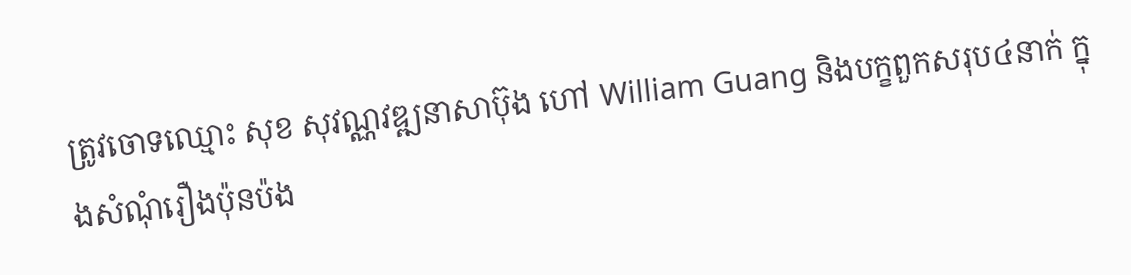ត្រូវចោទឈ្មោះ សុខ សុវណ្ណវឌ្ឍនាសាប៊ុង ហៅ William Guang និងបក្ខពួកសរុប៤នាក់ ក្នុងសំណុំរឿងប៉ុនប៉ង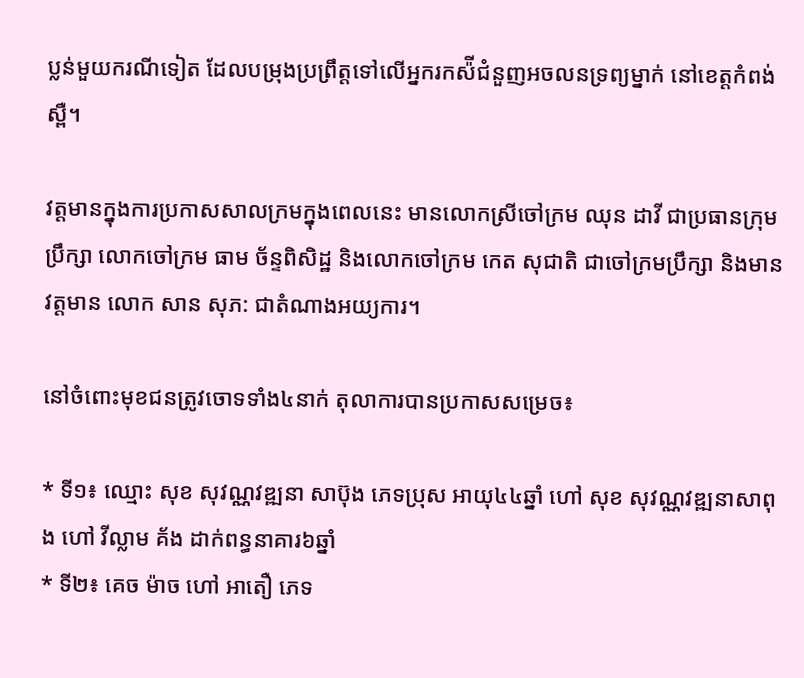ប្លន់មួយករណីទៀត ដែលបម្រុងប្រព្រឹត្តទៅលើអ្នករកស៉ីជំនួញអចលនទ្រព្យម្នាក់ នៅខេត្តកំពង់ស្ពឺ។

វត្តមានក្នុងការប្រកាសសាលក្រមក្នុងពេលនេះ មានលោកស្រីចៅក្រម ឈុន ដាវី ជាប្រធានក្រុមប្រឹក្សា លោកចៅក្រម ធាម ច័ន្ទពិសិដ្ឋ និងលោកចៅក្រម កេត សុជាតិ ជាចៅក្រមប្រឹក្សា និងមានវត្តមាន លោក សាន សុភ: ជាតំណាងអយ្យការ។

នៅចំពោះមុខជនត្រូវចោទទាំង៤នាក់ តុលាការបានប្រកាសសម្រេច៖

* ទី១៖ ឈ្មោះ សុខ សុវណ្ណវឌ្ឍនា សាប៊ុង ភេទប្រុស អាយុ៤៤ឆ្នាំ ហៅ សុខ សុវណ្ណវឌ្ឍនាសាពុង ហៅ វីល្លាម គ័ង ដាក់ពន្ធនាគារ៦ឆ្នាំ
* ទី២៖ គេច ម៉ាច ហៅ អាតឿ ភេទ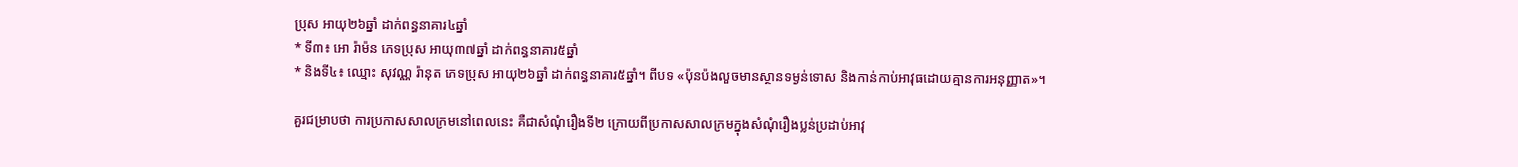ប្រុស អាយុ២៦ឆ្នាំ ដាក់ពន្ធនាគារ៤ឆ្នាំ
* ទី៣៖ អោ រ៉ាម៉ន ភេទប្រុស អាយុ៣៧ឆ្នាំ ដាក់ពន្ធនាគារ៥ឆ្នាំ
* និងទី៤៖ ឈ្មោះ សុវណ្ណ រ៉ានុត ភេទប្រុស អាយុ២៦ឆ្នាំ ដាក់ពន្ធនាគារ៥ឆ្នាំ។ ពីបទ «ប៉ុនប៉ងលួចមានស្ថានទម្ងន់ទោស និងកាន់កាប់អាវុធដោយគ្មានការអនុញ្ញាត»។

គួរជម្រាបថា ការប្រកាសសាលក្រមនៅពេលនេះ គឺជាសំណុំរឿងទី២ ក្រោយពីប្រកាសសាលក្រមក្នុងសំណុំរឿងប្លន់ប្រដាប់អាវុ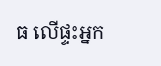ធ លើផ្ទះអ្នក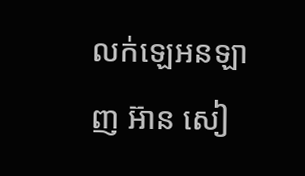លក់ឡេអនឡាញ អ៊ាន សៀ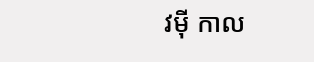វម៉ី កាល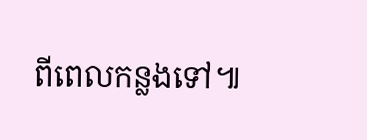ពីពេលកន្លងទៅ៕